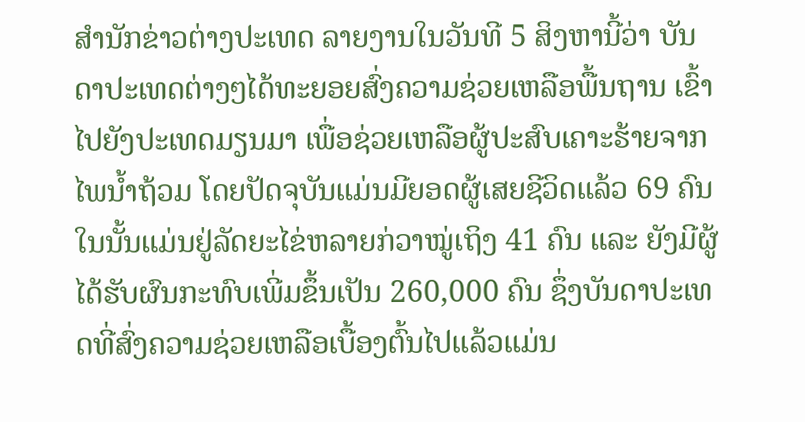ສຳນັກຂ່າວຕ່າງປະເທດ ລາຍງານໃນວັນທີ 5 ສິງຫານີ້ວ່າ ບັນດາປະເທດຕ່າງໆໄດ້ທະຍອຍສົ່ງຄວາມຊ່ວຍເຫລືອພື້ນຖານ ເຂົ້າໄປຍັງປະເທດມຽນມາ ເພື່ອຊ່ວຍເຫລືອຜູ້ປະສົບເຄາະຮ້າຍຈາກໄພນ້ຳຖ້ວມ ໂດຍປັດຈຸບັນແມ່ນມີຍອດຜູ້ເສຍຊີວິດແລ້ວ 69 ຄົນ ໃນນັ້ນແມ່ນຢູ່ລັດຍະໄຂ່ຫລາຍກ່ວາໝູ່ເຖິງ 41 ຄົນ ແລະ ຍັງມີຜູ້ໄດ້ຮັບຜົນກະທົບເພີ່ມຂຶ້ນເປັນ 260,000 ຄົນ ຊຶ່ງບັນດາປະເທດທີ່ສົ່ງຄວາມຊ່ວຍເຫລືອເບື້ອງຕົ້ນໄປແລ້ວແມ່ນ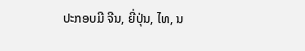ປະກອບມີ ຈີນ, ຍີ່ປຸ່ນ, ໄທ, ນ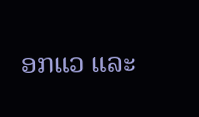ອກແວ ແລະ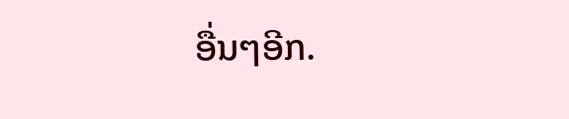ອື່ນໆອີກ.